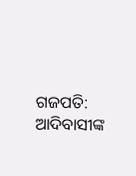ଗଜପତି: ଆଦିବାସୀଙ୍କ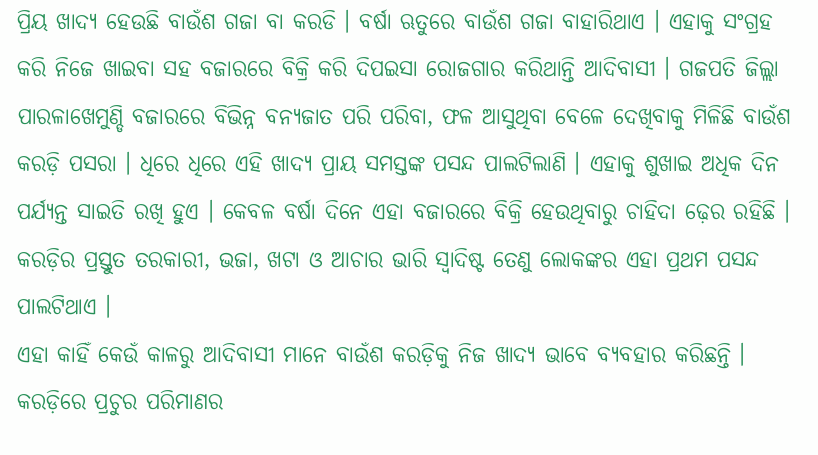ପ୍ରିୟ ଖାଦ୍ୟ ହେଉଛି ବାଉଁଶ ଗଜା ବା କରଡି । ବର୍ଷା ଋତୁରେ ବାଉଁଶ ଗଜା ବାହାରିଥାଏ । ଏହାକୁ ସଂଗ୍ରହ କରି ନିଜେ ଖାଇବା ସହ ବଜାରରେ ବିକ୍ରି କରି ଦିପଇସା ରୋଜଗାର କରିଥାନ୍ତି ଆଦିବାସୀ । ଗଜପତି ଜିଲ୍ଲା ପାରଳାଖେମୁଣ୍ଡି ବଜାରରେ ବିଭିନ୍ନ ବନ୍ୟଜାତ ପରି ପରିବା, ଫଳ ଆସୁଥିବା ବେଳେ ଦେଖିବାକୁ ମିଳିଛି ବାଉଁଶ କରଡ଼ି ପସରା । ଧିରେ ଧିରେ ଏହି ଖାଦ୍ୟ ପ୍ରାୟ ସମସ୍ତଙ୍କ ପସନ୍ଦ ପାଲଟିଲାଣି । ଏହାକୁ ଶୁଖାଇ ଅଧିକ ଦିନ ପର୍ଯ୍ୟନ୍ତ ସାଇତି ରଖି ହୁଏ । କେବଳ ବର୍ଷା ଦିନେ ଏହା ବଜାରରେ ବିକ୍ରି ହେଉଥିବାରୁ ଚାହିଦା ଢ଼େର ରହିଛି । କରଡ଼ିର ପ୍ରସ୍ତୁତ ତରକାରୀ, ଭଜା, ଖଟା ଓ ଆଚାର ଭାରି ସ୍ବାଦିଷ୍ଟ ତେଣୁ ଲୋକଙ୍କର ଏହା ପ୍ରଥମ ପସନ୍ଦ ପାଲଟିଥାଏ ।
ଏହା କାହିଁ କେଉଁ କାଳରୁ ଆଦିବାସୀ ମାନେ ବାଉଁଶ କରଡ଼ିକୁ ନିଜ ଖାଦ୍ୟ ଭାବେ ବ୍ୟବହାର କରିଛନ୍ତି । କରଡ଼ିରେ ପ୍ରଚୁର ପରିମାଣର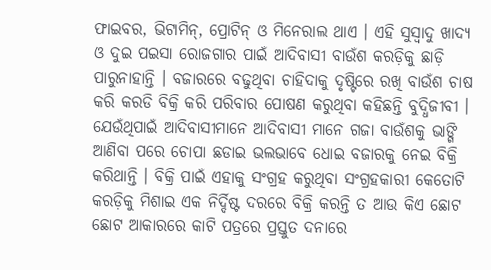ଫାଇବର, ଭିଟାମିନ୍, ପ୍ରୋଟିନ୍ ଓ ମିନେରାଲ ଥାଏ । ଏହି ସୁସ୍ବାଦୁ ଖାଦ୍ୟ ଓ ଦୁଇ ପଇସା ରୋଜଗାର ପାଇଁ ଆଦିବାସୀ ବାଉଁଶ କରଡ଼ିକୁ ଛାଡ଼ି ପାରୁନାହାନ୍ତି । ବଜାରରେ ବଢୁଥିବା ଚାହିଦାକୁ ଦୃଷ୍ଟିରେ ରଖି ବାଉଁଶ ଚାଷ କରି କରଡି ବିକ୍ରି କରି ପରିବାର ପୋଷଣ କରୁଥିବା କହିଛନ୍ତି ବୁଦ୍ଧିଜୀବୀ ।
ଯେଉଁଥିପାଇଁ ଆଦିବାସୀମାନେ ଆଦିବାସୀ ମାନେ ଗଜା ବାଉଁଶକୁ ଭାଙ୍ଗି ଆଣିବା ପରେ ଚୋପା ଛଡାଇ ଭଲଭାବେ ଧୋଇ ବଜାରକୁ ନେଇ ବିକ୍ରି କରିଥାନ୍ତି । ବିକ୍ରି ପାଇଁ ଏହାକୁ ସଂଗ୍ରହ କରୁଥିବା ସଂଗ୍ରହକାରୀ କେତୋଟି କରଡ଼ିକୁ ମିଶାଇ ଏକ ନିର୍ଦ୍ଦିଷ୍ଟ ଦରରେ ବିକ୍ରି କରନ୍ତି ତ ଆଉ କିଏ ଛୋଟ ଛୋଟ ଆକାରରେ କାଟି ପତ୍ରରେ ପ୍ରସ୍ତୁତ ଦନାରେ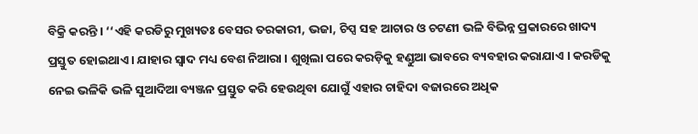ବିକ୍ରି କରନ୍ତି । ‘‘ଏହି କରଡିରୁ ମୁଖ୍ୟତଃ ବେସର ତରକାରୀ, ଭଜା, ଚିପ୍ସ ସହ ଆଚାର ଓ ଚଟଣୀ ଭଳି ବିଭିନ୍ନ ପ୍ରକାରରେ ଖାଦ୍ୟ ପ୍ରସ୍ତୁତ ହୋଇଥାଏ । ଯାହାର ସ୍ବାଦ ମଧ୍ୟ ବେଶ ନିଆରା । ଶୁଖିଲା ପରେ କରଡ଼ିକୁ ହଣ୍ଡୁଆ ଭାବରେ ବ୍ୟବହାର କରାଯାଏ । କରଡିକୁ ନେଇ ଭଳିକି ଭଳି ସୁଆଦିଆ ବ୍ୟଞ୍ଜନ ପ୍ରସ୍ତୁତ କରି ହେଉଥିବା ଯୋଗୁଁ ଏହାର ଚାହିଦା ବଜାରରେ ଅଧିକ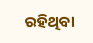ରହିଥିବା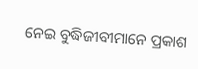ନେଇ ବୁଦ୍ଧିଜୀବୀମାନେ ପ୍ରକାଶ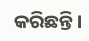କରିଛନ୍ତି ।